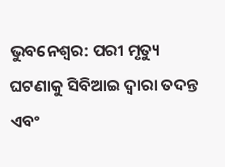ଭୁବନେଶ୍ବର: ପରୀ ମୃତ୍ୟୁ ଘଟଣାକୁ ସିବିଆଇ ଦ୍ବାରା ତଦନ୍ତ ଏବଂ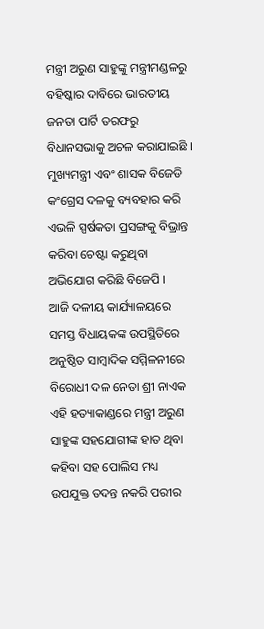ମନ୍ତ୍ରୀ ଅରୁଣ ସାହୁଙ୍କୁ ମନ୍ତ୍ରୀମଣ୍ଡଳରୁ ବହିଷ୍କାର ଦାବିରେ ଭାରତୀୟ ଜନତା ପାର୍ଟି ତରଫରୁ ବିଧାନସଭାକୁ ଅଚଳ କରାଯାଇଛି । ମୁଖ୍ୟମନ୍ତ୍ରୀ ଏବଂ ଶାସକ ବିଜେଡି କଂଗ୍ରେସ ଦଳକୁ ବ୍ୟବହାର କରି ଏଭଳି ସ୍ପର୍ଷକତା ପ୍ରସଙ୍ଗକୁ ବିଭ୍ରାନ୍ତ କରିବା ଚେଷ୍ଟା କରୁଥିବା ଅଭିଯୋଗ କରିଛି ବିଜେପି ।
ଆଜି ଦଳୀୟ କାର୍ଯ୍ୟାଳୟରେ ସମସ୍ତ ବିଧାୟକଙ୍କ ଉପସ୍ଥିତିରେ ଅନୁଷ୍ଠିତ ସାମ୍ବାଦିକ ସମ୍ମିଳନୀରେ ବିରୋଧୀ ଦଳ ନେତା ଶ୍ରୀ ନାଏକ ଏହି ହତ୍ୟାକାଣ୍ଡରେ ମନ୍ତ୍ରୀ ଅରୁଣ ସାହୁଙ୍କ ସହଯୋଗୀଙ୍କ ହାତ ଥିବା କହିବା ସହ ପୋଲିସ ମଧ୍ୟ ଉପଯୁକ୍ତ ତଦନ୍ତ ନକରି ପରୀର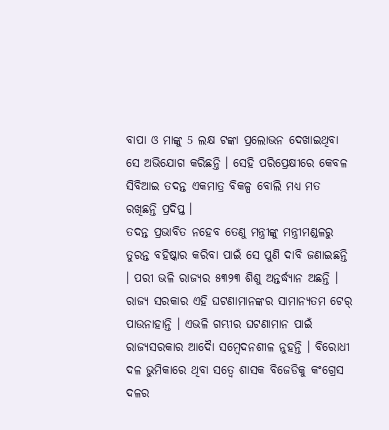ବାପା ଓ ମାଙ୍କୁ 5 ଲକ୍ଷ ଟଙ୍କା ପ୍ରଲୋଭନ ଦେଖାଇଥିବା ସେ ଅଭିଯୋଗ କରିଛନ୍ତି । ସେହି ପରିପ୍ରେକ୍ଷୀରେ କେବଳ ସିବିଆଇ ତଦନ୍ତ ଏକମାତ୍ର ବିକଳ୍ପ ବୋଲି ମଧ୍ୟ ମତ ରଖିଛନ୍ତି ପ୍ରଦିପ୍ତ ।
ତଦନ୍ତ ପ୍ରଭାବିତ ନହେବ ତେଣୁ ମନ୍ତ୍ରୀଙ୍କୁ ମନ୍ତ୍ରୀମଣ୍ଡଳରୁ ତୁରନ୍ତ ବହିଷ୍କାର କରିବା ପାଇଁ ସେ ପୁଣି ଦାବି ଜଣାଇଛନ୍ତି । ପରୀ ଭଳି ରାଜ୍ୟର ୫୩୨୩ ଶିଶୁ ଅନ୍ତର୍ଦ୍ଧ୍ୟାନ ଅଛନ୍ତି । ରାଜ୍ୟ ସରକାର ଏହି ଘଟଣାମାନଙ୍କର ସାମାନ୍ୟତମ ଟେର୍ ପାଉନାହାନ୍ତି । ଏଭଳି ଗମ୍ଭୀର ଘଟଣାମାନ ପାଇଁ ରାଜ୍ୟସରକାର ଆଦୈା ସମ୍ବେଦନଶୀଳ ନୁହନ୍ତି । ବିରୋଧୀ ଦଳ ଭୁମିକାରେ ଥିବା ସତ୍ବେ ଶାସକ ବିଜେଡିକୁ କଂଗ୍ରେସ ଦଳର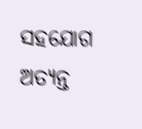ସହଯୋଗ ଅତ୍ୟନ୍ତ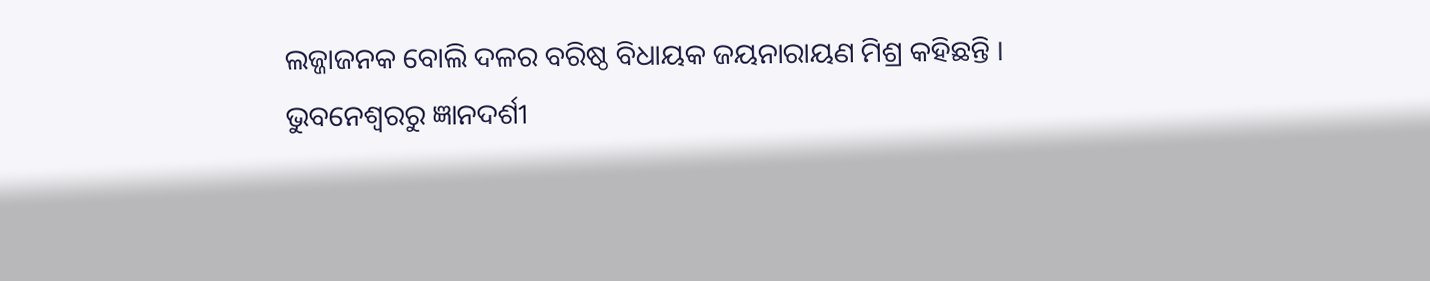ଲଜ୍ଜାଜନକ ବୋଲି ଦଳର ବରିଷ୍ଠ ବିଧାୟକ ଜୟନାରାୟଣ ମିଶ୍ର କହିଛନ୍ତି ।
ଭୁବନେଶ୍ବରରୁ ଜ୍ଞାନଦର୍ଶୀ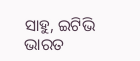ସାହୁ, ଇଟିଭି ଭାରତ